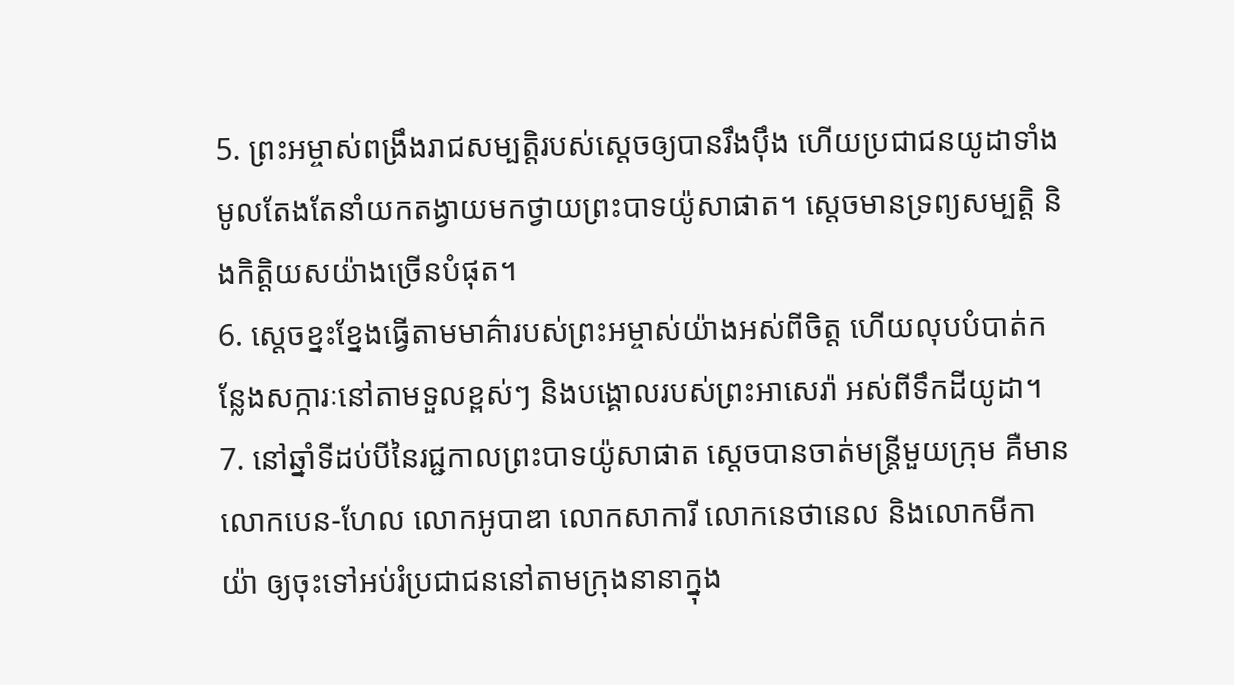5. ព្រះអម្ចាស់ពង្រឹងរាជសម្បត្តិរបស់ស្ដេចឲ្យបានរឹងប៉ឹង ហើយប្រជាជនយូដាទាំងមូលតែងតែនាំយកតង្វាយមកថ្វាយព្រះបាទយ៉ូសាផាត។ ស្ដេចមានទ្រព្យសម្បត្តិ និងកិត្តិយសយ៉ាងច្រើនបំផុត។
6. ស្ដេចខ្នះខ្នែងធ្វើតាមមាគ៌ារបស់ព្រះអម្ចាស់យ៉ាងអស់ពីចិត្ត ហើយលុបបំបាត់កន្លែងសក្ការៈនៅតាមទួលខ្ពស់ៗ និងបង្គោលរបស់ព្រះអាសេរ៉ា អស់ពីទឹកដីយូដា។
7. នៅឆ្នាំទីដប់បីនៃរជ្ជកាលព្រះបាទយ៉ូសាផាត ស្ដេចបានចាត់មន្ត្រីមួយក្រុម គឺមានលោកបេន-ហែល លោកអូបាឌា លោកសាការី លោកនេថានេល និងលោកមីកាយ៉ា ឲ្យចុះទៅអប់រំប្រជាជននៅតាមក្រុងនានាក្នុង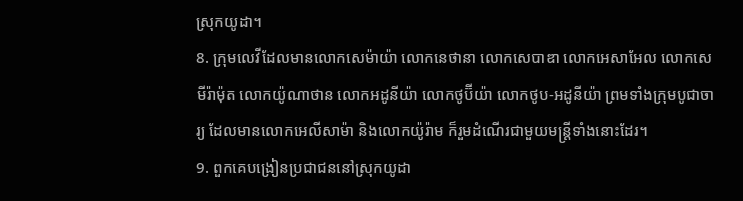ស្រុកយូដា។
8. ក្រុមលេវីដែលមានលោកសេម៉ាយ៉ា លោកនេថានា លោកសេបាឌា លោកអេសាអែល លោកសេមីរ៉ាម៉ុត លោកយ៉ូណាថាន លោកអដូនីយ៉ា លោកថូប៊ីយ៉ា លោកថូប-អដូនីយ៉ា ព្រមទាំងក្រុមបូជាចារ្យ ដែលមានលោកអេលីសាម៉ា និងលោកយ៉ូរ៉ាម ក៏រួមដំណើរជាមួយមន្ត្រីទាំងនោះដែរ។
9. ពួកគេបង្រៀនប្រជាជននៅស្រុកយូដា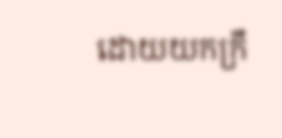ដោយយកក្រឹ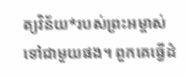ត្យវិន័យ*របស់ព្រះអម្ចាស់ ទៅជាមួយផង។ ពួកគេធ្វើដំ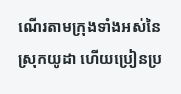ណើរតាមក្រុងទាំងអស់នៃស្រុកយូដា ហើយប្រៀនប្រ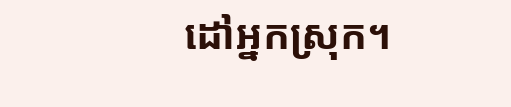ដៅអ្នកស្រុក។